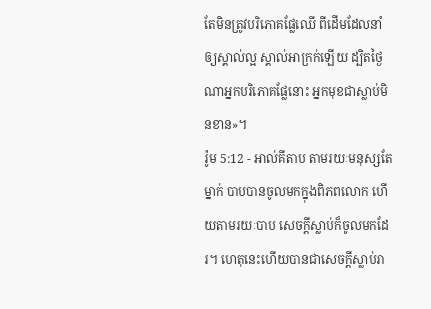តែមិនត្រូវបរិភោគផ្លែឈើ ពីដើមដែលនាំឲ្យស្គាល់ល្អ ស្គាល់អាក្រក់ឡើយ ដ្បិតថ្ងៃណាអ្នកបរិភោគផ្លែនោះ អ្នកមុខជាស្លាប់មិនខាន»។
រ៉ូម 5:12 - អាល់គីតាប តាមរយៈមនុស្សតែម្នាក់ បាបបានចូលមកក្នុងពិភពលោក ហើយតាមរយៈបាប សេចក្ដីស្លាប់ក៏ចូលមកដែរ។ ហេតុនេះហើយបានជាសេចក្ដីស្លាប់រា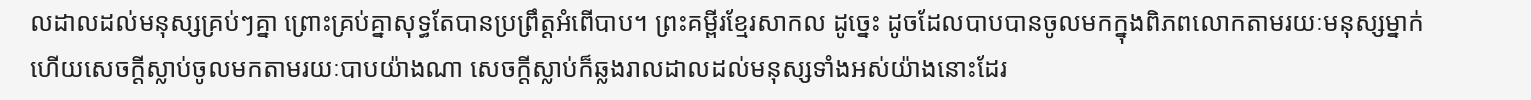លដាលដល់មនុស្សគ្រប់ៗគ្នា ព្រោះគ្រប់គ្នាសុទ្ធតែបានប្រព្រឹត្ដអំពើបាប។ ព្រះគម្ពីរខ្មែរសាកល ដូច្នេះ ដូចដែលបាបបានចូលមកក្នុងពិភពលោកតាមរយៈមនុស្សម្នាក់ ហើយសេចក្ដីស្លាប់ចូលមកតាមរយៈបាបយ៉ាងណា សេចក្ដីស្លាប់ក៏ឆ្លងរាលដាលដល់មនុស្សទាំងអស់យ៉ាងនោះដែរ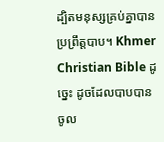ដ្បិតមនុស្សគ្រប់គ្នាបានប្រព្រឹត្តបាប។ Khmer Christian Bible ដូច្នេះ ដូចដែលបាបបានចូល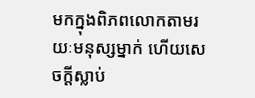មកក្នុងពិភពលោកតាមរយៈមនុស្សម្នាក់ ហើយសេចក្ដីស្លាប់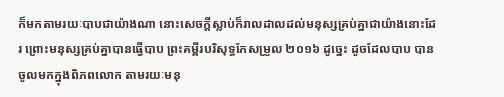ក៏មកតាមរយៈបាបជាយ៉ាងណា នោះសេចក្ដីស្លាប់ក៏រាលដាលដល់មនុស្សគ្រប់គ្នាជាយ៉ាងនោះដែរ ព្រោះមនុស្សគ្រប់គ្នាបានធ្វើបាប ព្រះគម្ពីរបរិសុទ្ធកែសម្រួល ២០១៦ ដូច្នេះ ដូចដែលបាប បានចូលមកក្នុងពិភពលោក តាមរយៈមនុ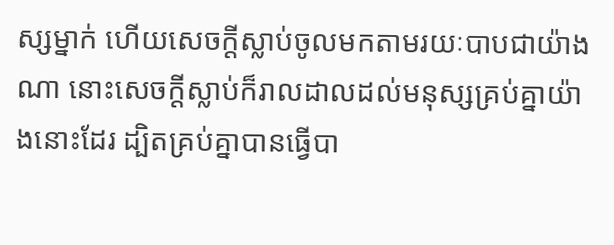ស្សម្នាក់ ហើយសេចក្តីស្លាប់ចូលមកតាមរយៈបាបជាយ៉ាងណា នោះសេចក្តីស្លាប់ក៏រាលដាលដល់មនុស្សគ្រប់គ្នាយ៉ាងនោះដែរ ដ្បិតគ្រប់គ្នាបានធ្វើបា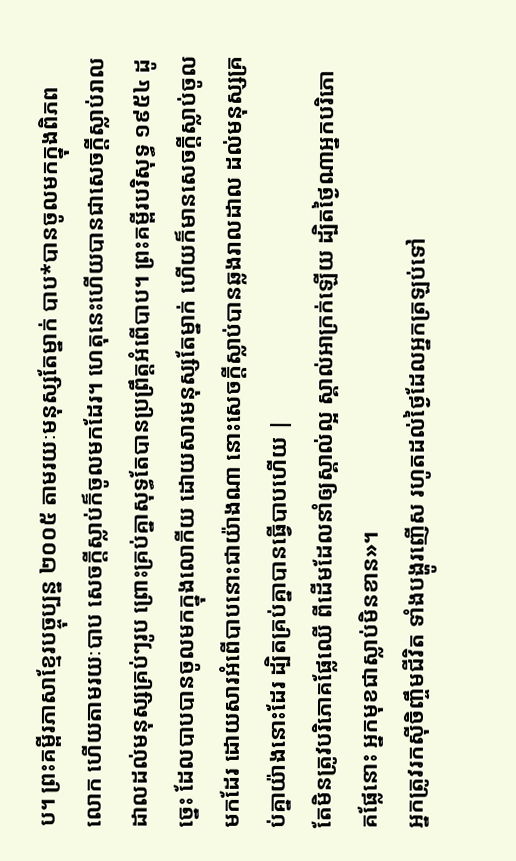ប។ ព្រះគម្ពីរភាសាខ្មែរបច្ចុប្បន្ន ២០០៥ តាមរយៈមនុស្សតែម្នាក់ បាប*បានចូលមកក្នុងពិភពលោក ហើយតាមរយៈបាប សេចក្ដីស្លាប់ក៏ចូលមកដែរ។ ហេតុនេះហើយបានជាសេចក្ដីស្លាប់រាលដាលដល់មនុស្សគ្រប់ៗរូប ព្រោះគ្រប់គ្នាសុទ្ធតែបានប្រព្រឹត្តអំពើបាប។ ព្រះគម្ពីរបរិសុទ្ធ ១៩៥៤ ដូច្នេះ ដែលបាបបានចូលមកក្នុងលោកីយ ដោយសារមនុស្សតែម្នាក់ ហើយក៏មានសេចក្ដីស្លាប់ចូលមកដែរ ដោយសារអំពើបាបនោះជាយ៉ាងណា នោះសេចក្ដីស្លាប់បានឆ្លងរាលដាល ដល់មនុស្សគ្រប់គ្នាយ៉ាងនោះដែរ ដ្បិតគ្រប់គ្នាបានធ្វើបាបហើយ |
តែមិនត្រូវបរិភោគផ្លែឈើ ពីដើមដែលនាំឲ្យស្គាល់ល្អ ស្គាល់អាក្រក់ឡើយ ដ្បិតថ្ងៃណាអ្នកបរិភោគផ្លែនោះ អ្នកមុខជាស្លាប់មិនខាន»។
អ្នកត្រូវរកស៊ីចិញ្ចឹមជីវិត ទាំងបង្ហូរញើស រហូតដល់ថ្ងៃដែលអ្នកត្រឡប់ទៅ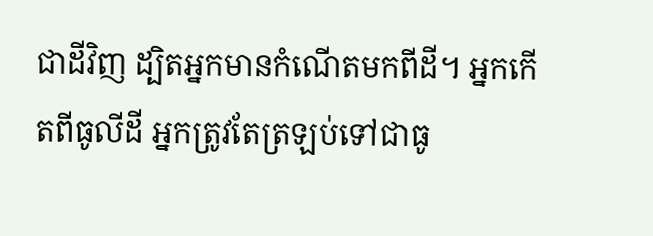ជាដីវិញ ដ្បិតអ្នកមានកំណើតមកពីដី។ អ្នកកើតពីធូលីដី អ្នកត្រូវតែត្រឡប់ទៅជាធូ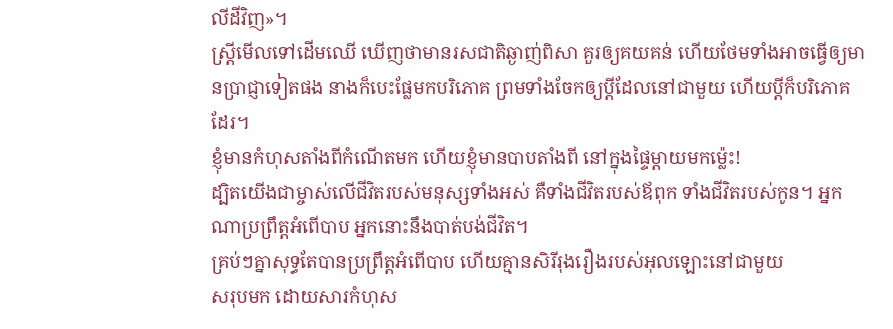លីដីវិញ»។
ស្ត្រីមើលទៅដើមឈើ ឃើញថាមានរសជាតិឆ្ងាញ់ពិសា គួរឲ្យគយគន់ ហើយថែមទាំងអាចធ្វើឲ្យមានប្រាជ្ញាទៀតផង នាងក៏បេះផ្លែមកបរិភោគ ព្រមទាំងចែកឲ្យប្ដីដែលនៅជាមួយ ហើយប្ដីក៏បរិភោគដែរ។
ខ្ញុំមានកំហុសតាំងពីកំណើតមក ហើយខ្ញុំមានបាបតាំងពី នៅក្នុងផ្ទៃម្ដាយមកម៉្លេះ!
ដ្បិតយើងជាម្ចាស់លើជីវិតរបស់មនុស្សទាំងអស់ គឺទាំងជីវិតរបស់ឪពុក ទាំងជីវិតរបស់កូន។ អ្នកណាប្រព្រឹត្តអំពើបាប អ្នកនោះនឹងបាត់បង់ជីវិត។
គ្រប់ៗគ្នាសុទ្ធតែបានប្រព្រឹត្ដអំពើបាប ហើយគ្មានសិរីរុងរឿងរបស់អុលឡោះនៅជាមួយ
សរុបមក ដោយសារកំហុស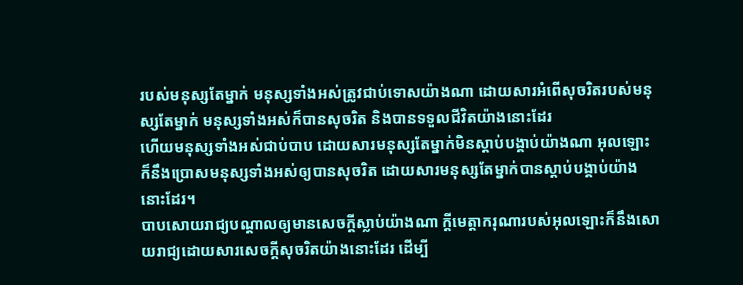របស់មនុស្សតែម្នាក់ មនុស្សទាំងអស់ត្រូវជាប់ទោសយ៉ាងណា ដោយសារអំពើសុចរិតរបស់មនុស្សតែម្នាក់ មនុស្សទាំងអស់ក៏បានសុចរិត និងបានទទួលជីវិតយ៉ាងនោះដែរ
ហើយមនុស្សទាំងអស់ជាប់បាប ដោយសារមនុស្សតែម្នាក់មិនស្ដាប់បង្គាប់យ៉ាងណា អុលឡោះក៏នឹងប្រោសមនុស្សទាំងអស់ឲ្យបានសុចរិត ដោយសារមនុស្សតែម្នាក់បានស្ដាប់បង្គាប់យ៉ាងនោះដែរ។
បាបសោយរាជ្យបណ្ដាលឲ្យមានសេចក្ដីស្លាប់យ៉ាងណា ក្តីមេត្តាករុណារបស់អុលឡោះក៏នឹងសោយរាជ្យដោយសារសេចក្ដីសុចរិតយ៉ាងនោះដែរ ដើម្បី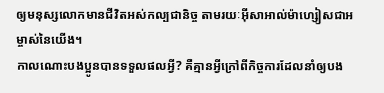ឲ្យមនុស្សលោកមានជីវិតអស់កល្បជានិច្ច តាមរយៈអ៊ីសាអាល់ម៉ាហ្សៀសជាអម្ចាស់នៃយើង។
កាលណោះបងប្អូនបានទទួលផលអ្វី? គឺគ្មានអ្វីក្រៅពីកិច្ចការដែលនាំឲ្យបង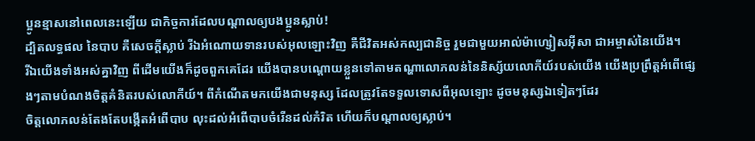ប្អូនខ្មាសនៅពេលនេះឡើយ ជាកិច្ចការដែលបណ្ដាលឲ្យបងប្អូនស្លាប់!
ដ្បិតលទ្ធផល នៃបាប គឺសេចក្ដីស្លាប់ រីឯអំណោយទានរបស់អុលឡោះវិញ គឺជីវិតអស់កល្បជានិច្ច រួមជាមួយអាល់ម៉ាហ្សៀសអ៊ីសា ជាអម្ចាស់នៃយើង។
រីឯយើងទាំងអស់គ្នាវិញ ពីដើមយើងក៏ដូចពួកគេដែរ យើងបានបណ្ដោយខ្លួនទៅតាមតណ្ហាលោភលន់នៃនិស្ស័យលោកីយ៍របស់យើង យើងប្រព្រឹត្ដអំពើផ្សេងៗតាមបំណងចិត្ដគំនិតរបស់លោកីយ៍។ ពីកំណើតមកយើងជាមនុស្ស ដែលត្រូវតែទទួលទោសពីអុលឡោះ ដូចមនុស្សឯទៀតៗដែរ
ចិត្ដលោភលន់តែងតែបង្កើតអំពើបាប លុះដល់អំពើបាបចំរើនដល់កំរិត ហើយក៏បណ្ដាលឲ្យស្លាប់។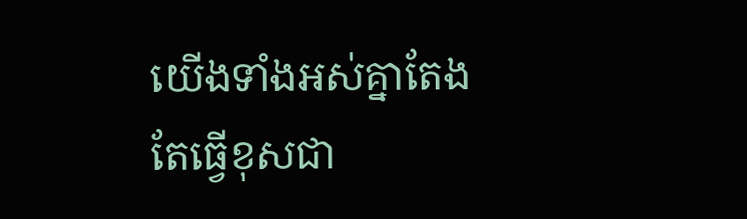យើងទាំងអស់គ្នាតែងតែធ្វើខុសជា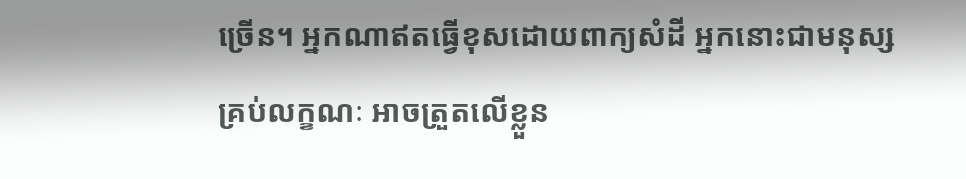ច្រើន។ អ្នកណាឥតធ្វើខុសដោយពាក្យសំដី អ្នកនោះជាមនុស្សគ្រប់លក្ខណៈ អាចត្រួតលើខ្លួន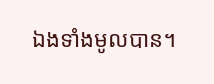ឯងទាំងមូលបាន។